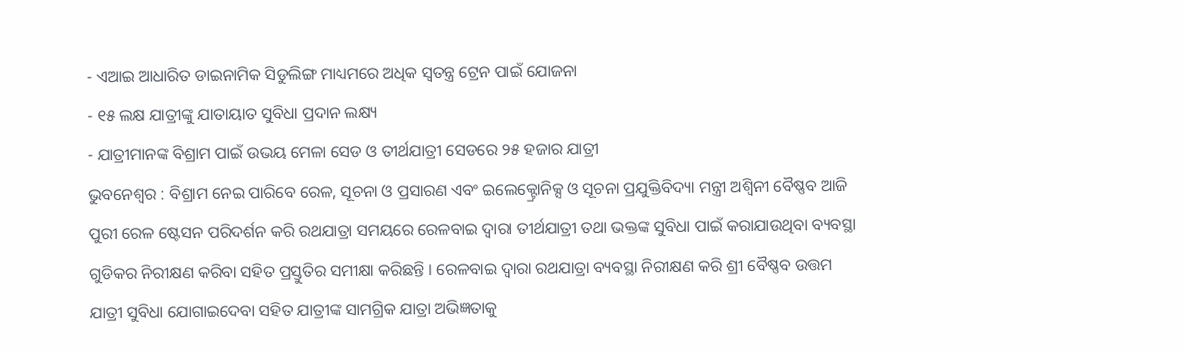- ଏଆଇ ଆଧାରିତ ଡାଇନାମିକ ସିଡୁଲିଙ୍ଗ ମାଧ୍ୟମରେ ଅଧିକ ସ୍ୱତନ୍ତ୍ର ଟ୍ରେନ ପାଇଁ ଯୋଜନା
- ୧୫ ଲକ୍ଷ ଯାତ୍ରୀଙ୍କୁ ଯାତାୟାତ ସୁବିଧା ପ୍ରଦାନ ଲକ୍ଷ୍ୟ
- ଯାତ୍ରୀମାନଙ୍କ ବିଶ୍ରାମ ପାଇଁ ଉଭୟ ମେଳା ସେଡ ଓ ତୀର୍ଥଯାତ୍ରୀ ସେଡରେ ୨୫ ହଜାର ଯାତ୍ରୀ
ଭୁବନେଶ୍ୱର : ବିଶ୍ରାମ ନେଇ ପାରିବେ ରେଳ, ସୂଚନା ଓ ପ୍ରସାରଣ ଏବଂ ଇଲେକ୍ଟ୍ରୋନିକ୍ସ ଓ ସୂଚନା ପ୍ରଯୁକ୍ତିବିଦ୍ୟା ମନ୍ତ୍ରୀ ଅଶ୍ୱିନୀ ବୈଷ୍ଣବ ଆଜି ପୁରୀ ରେଳ ଷ୍ଟେସନ ପରିଦର୍ଶନ କରି ରଥଯାତ୍ରା ସମୟରେ ରେଳବାଇ ଦ୍ୱାରା ତୀର୍ଥଯାତ୍ରୀ ତଥା ଭକ୍ତଙ୍କ ସୁବିଧା ପାଇଁ କରାଯାଉଥିବା ବ୍ୟବସ୍ଥା ଗୁଡିକର ନିରୀକ୍ଷଣ କରିବା ସହିତ ପ୍ରସ୍ତୁତିର ସମୀକ୍ଷା କରିଛନ୍ତି । ରେଳବାଇ ଦ୍ୱାରା ରଥଯାତ୍ରା ବ୍ୟବସ୍ଥା ନିରୀକ୍ଷଣ କରି ଶ୍ରୀ ବୈଷ୍ଣବ ଉତ୍ତମ ଯାତ୍ରୀ ସୁବିଧା ଯୋଗାଇଦେବା ସହିତ ଯାତ୍ରୀଙ୍କ ସାମଗ୍ରିକ ଯାତ୍ରା ଅଭିଜ୍ଞତାକୁ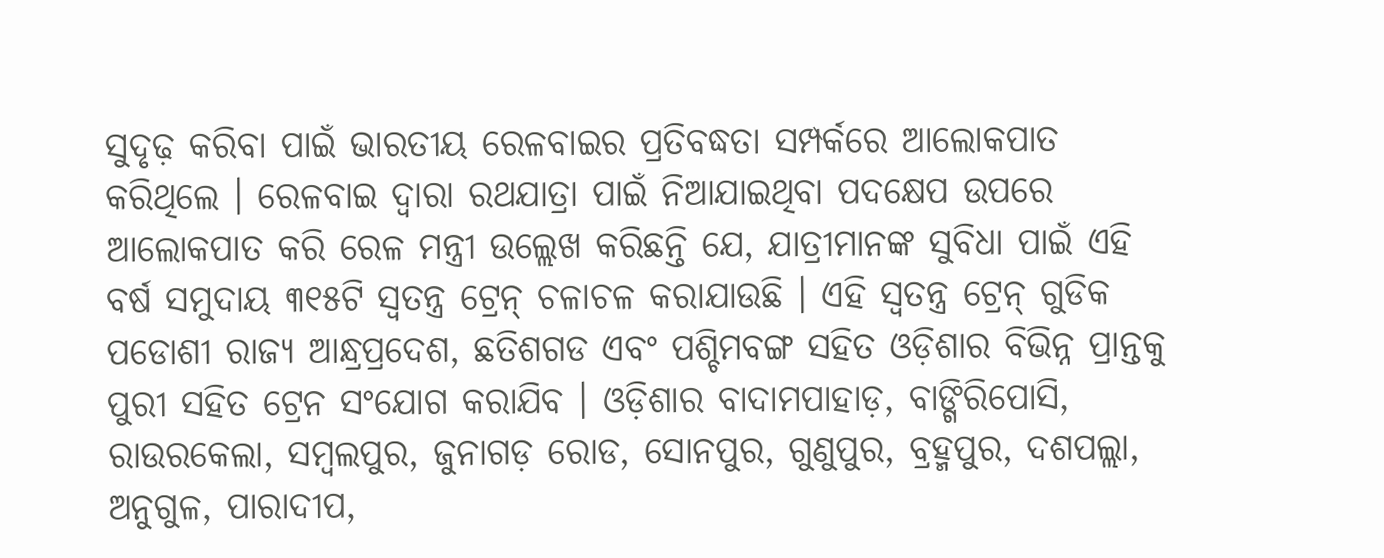ସୁଦୃଢ଼ କରିବା ପାଇଁ ଭାରତୀୟ ରେଳବାଇର ପ୍ରତିବଦ୍ଧତା ସମ୍ପର୍କରେ ଆଲୋକପାତ କରିଥିଲେ । ରେଳବାଇ ଦ୍ୱାରା ରଥଯାତ୍ରା ପାଇଁ ନିଆଯାଇଥିବା ପଦକ୍ଷେପ ଉପରେ ଆଲୋକପାତ କରି ରେଳ ମନ୍ତ୍ରୀ ଉଲ୍ଲେଖ କରିଛନ୍ତି ଯେ, ଯାତ୍ରୀମାନଙ୍କ ସୁବିଧା ପାଇଁ ଏହି ବର୍ଷ ସମୁଦାୟ ୩୧୫ଟି ସ୍ୱତନ୍ତ୍ର ଟ୍ରେନ୍ ଚଳାଚଳ କରାଯାଉଛି । ଏହି ସ୍ୱତନ୍ତ୍ର ଟ୍ରେନ୍ ଗୁଡିକ ପଡୋଶୀ ରାଜ୍ୟ ଆନ୍ଧ୍ରପ୍ରଦେଶ, ଛତିଶଗଡ ଏବଂ ପଶ୍ଚିମବଙ୍ଗ ସହିତ ଓଡ଼ିଶାର ବିଭିନ୍ନ ପ୍ରାନ୍ତକୁ ପୁରୀ ସହିତ ଟ୍ରେନ ସଂଯୋଗ କରାଯିବ । ଓଡ଼ିଶାର ବାଦାମପାହାଡ଼, ବାଙ୍ଗିରିପୋସି, ରାଉରକେଲା, ସମ୍ବଲପୁର, ଜୁନାଗଡ଼ ରୋଡ, ସୋନପୁର, ଗୁଣୁପୁର, ବ୍ରହ୍ମପୁର, ଦଶପଲ୍ଲା, ଅନୁଗୁଳ, ପାରାଦୀପ,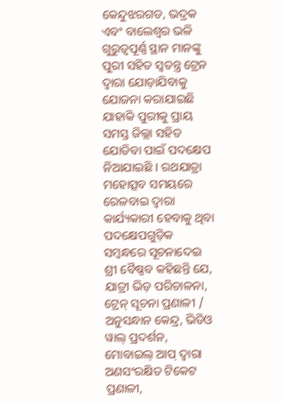କେନ୍ଦୁଝରଗଡ, ଭଦ୍ରକ ଏବଂ ବାଲେଶ୍ୱର ଭଳି ଗୁରୁତ୍ୱପୂର୍ଣ୍ଣ ସ୍ଥାନ ମାନଙ୍କୁ ପୁରୀ ସହିତ ସ୍ୱତନ୍ତ୍ର ଟ୍ରେନ ଦ୍ୱାରା ଯୋଡ଼ାଯିବାକୁ ଯୋଜନା କରାଯାଇଛି ଯାହାକି ପୁରୀକୁ ପ୍ରାୟ ସମସ୍ତ ଜିଲ୍ଲା ସହିତ ଯୋଡିବା ପାଇଁ ପଦକ୍ଷେପ ନିଆଯାଇଛି । ରଥଯାତ୍ରା ମହୋତ୍ସବ ସମୟରେ ରେଳବାଇ ଦ୍ୱାରା କାର୍ଯ୍ୟକାରୀ ହେବାକୁ ଥିବା ପଦକ୍ଷେପଗୁଡ଼ିକ ସମ୍ବନ୍ଧରେ ସୂଚନାଦେଇ ଶ୍ରୀ ବୈଷ୍ଣବ କହିଛନ୍ତି ଯେ, ଯାତ୍ରୀ ଭିଡ଼ ପରିଚାଳନା, ଟ୍ରେନ୍ ସୂଚନା ପ୍ରଣାଳୀ / ଅନୁସନ୍ଧାନ କେନ୍ଦ୍ର, ଭିଡିଓ ୱାଲ୍ ପ୍ରଦର୍ଶନ, ମୋବାଇଲ୍ ଆପ୍ ଦ୍ୱାରା ଅଣସଂରକ୍ଷିତ ଟିକେଟ ପ୍ରଣାଳୀ,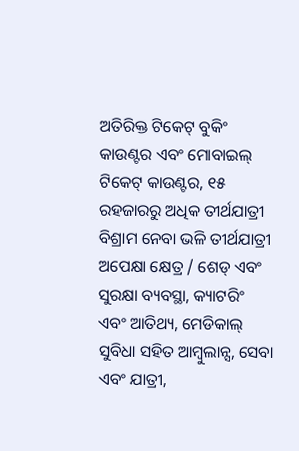ଅତିରିକ୍ତ ଟିକେଟ୍ ବୁକିଂ କାଉଣ୍ଟର ଏବଂ ମୋବାଇଲ୍ ଟିକେଟ୍ କାଉଣ୍ଟର, ୧୫ ରହଜାରରୁ ଅଧିକ ତୀର୍ଥଯାତ୍ରୀ ବିଶ୍ରାମ ନେବା ଭଳି ତୀର୍ଥଯାତ୍ରୀ ଅପେକ୍ଷା କ୍ଷେତ୍ର / ଶେଡ୍ ଏବଂ ସୁରକ୍ଷା ବ୍ୟବସ୍ଥା, କ୍ୟାଟରିଂ ଏବଂ ଆତିଥ୍ୟ, ମେଡିକାଲ୍ ସୁବିଧା ସହିତ ଆମ୍ବୁଲାନ୍ସ, ସେବା ଏବଂ ଯାତ୍ରୀ,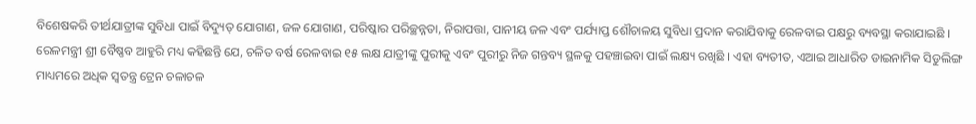ବିଶେଷକରି ତୀର୍ଥଯାତ୍ରୀଙ୍କ ସୁବିଧା ପାଇଁ ବିଦ୍ୟୁତ୍ ଯୋଗାଣ, ଜଳ ଯୋଗାଣ, ପରିଷ୍କାର ପରିଚ୍ଛନ୍ନତା, ନିରାପତ୍ତା, ପାନୀୟ ଜଳ ଏବଂ ପର୍ଯ୍ୟାପ୍ତ ଶୌଚାଳୟ ସୁବିଧା ପ୍ରଦାନ କରାଯିବାକୁ ରେଳବାଇ ପକ୍ଷରୁ ବ୍ୟବସ୍ଥା କରାଯାଇଛି । ରେଳମନ୍ତ୍ରୀ ଶ୍ରୀ ବୈଷ୍ଣବ ଆହୁରି ମଧ୍ୟ କହିଛନ୍ତି ଯେ, ଚଳିତ ବର୍ଷ ରେଳବାଇ ୧୫ ଲକ୍ଷ ଯାତ୍ରୀଙ୍କୁ ପୁରୀକୁ ଏବଂ ପୁରୀରୁ ନିଜ ଗନ୍ତବ୍ୟ ସ୍ଥଳକୁ ପହଞ୍ଚାଇବା ପାଇଁ ଲକ୍ଷ୍ୟ ରଖିଛି । ଏହା ବ୍ୟତୀତ, ଏଆଇ ଆଧାରିତ ଡାଇନାମିକ ସିଡୁଲିଙ୍ଗ ମାଧ୍ୟମରେ ଅଧିକ ସ୍ୱତନ୍ତ୍ର ଟ୍ରେନ ଚଳାଚଳ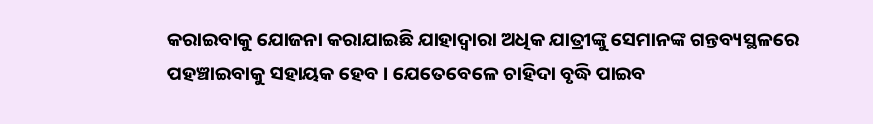କରାଇବାକୁ ଯୋଜନା କରାଯାଇଛି ଯାହାଦ୍ୱାରା ଅଧିକ ଯାତ୍ରୀଙ୍କୁ ସେମାନଙ୍କ ଗନ୍ତବ୍ୟସ୍ଥଳରେ ପହଞ୍ଚାଇବାକୁ ସହାୟକ ହେବ । ଯେତେବେଳେ ଚାହିଦା ବୃଦ୍ଧି ପାଇବ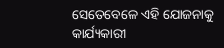ସେତେବେଳେ ଏହି ଯୋଜନାକୁ କାର୍ଯ୍ୟକାରୀ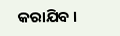କରାଯିବ ।